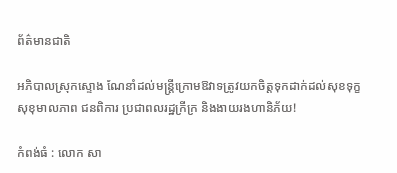ព័ត៌មានជាតិ

អភិបាលស្រុកស្ទោង ណែនាំដល់មន្ត្រីក្រោមឱវាទត្រូវយកចិត្តទុកដាក់ដល់សុខទុក្ខសុខុមាលភាព ជនពិការ ប្រជាពលរដ្ឋក្រីក្រ និងងាយរងហានិភ័យ!

កំពង់ធំ : លោក សា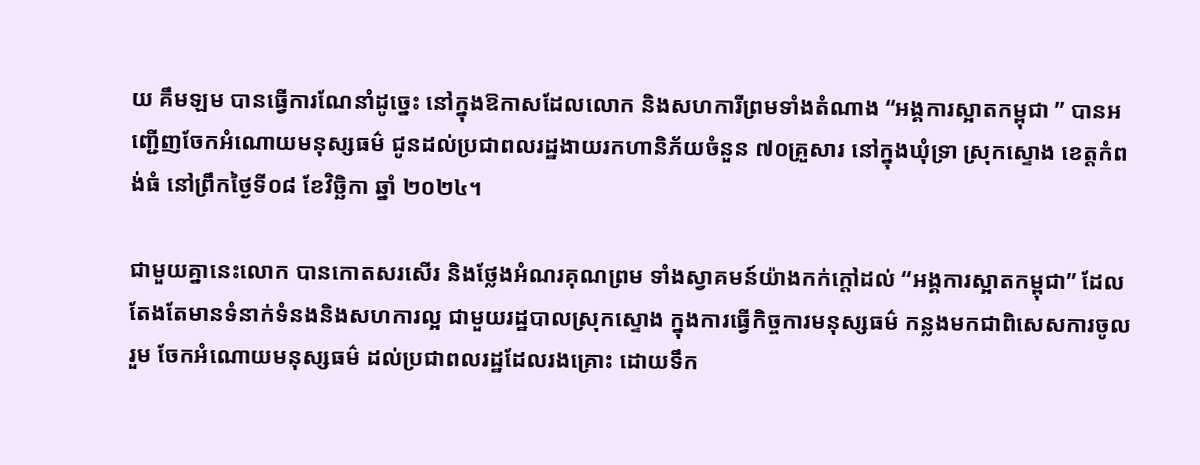យ គឹមឡម បានធ្វើការណែនាំដូច្នេះ នៅក្នុងឱកាសដែលលោក និងសហការីព្រមទាំងតំណាង “អង្គការស្អាតកម្ពុជា ” បានអញ្ជើញចែកអំណោយមនុស្សធម៌ ជូនដល់ប្រជាពលរដ្ឋងាយរកហានិភ័យចំនួន ៧០គ្រួសារ នៅក្នុងឃុំទ្រា ស្រុកស្ទោង ខេត្តកំពង់ធំ នៅព្រឹកថ្ងៃទី០៨ ខែវិច្ឆិកា ឆ្នាំ ២០២៤។

ជាមួយគ្នានេះលោក បានកោតសរសើរ និងថ្លែងអំណរគុណព្រម ទាំងស្វាគមន៍យ៉ាងកក់ក្តៅដល់ “អង្គការស្អាតកម្ពុជា” ដែលតែងតែមានទំនាក់ទំនងនិងសហការល្អ ជាមួយរដ្ឋបាលស្រុកស្ទោង ក្នុងការធ្វើកិច្ចការមនុស្សធម៌ កន្លងមកជាពិសេសការចូលរួម ចែកអំណោយមនុស្សធម៌ ដល់ប្រជាពលរដ្ឋដែលរងគ្រោះ ដោយទឹក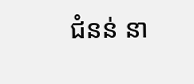ជំនន់ នា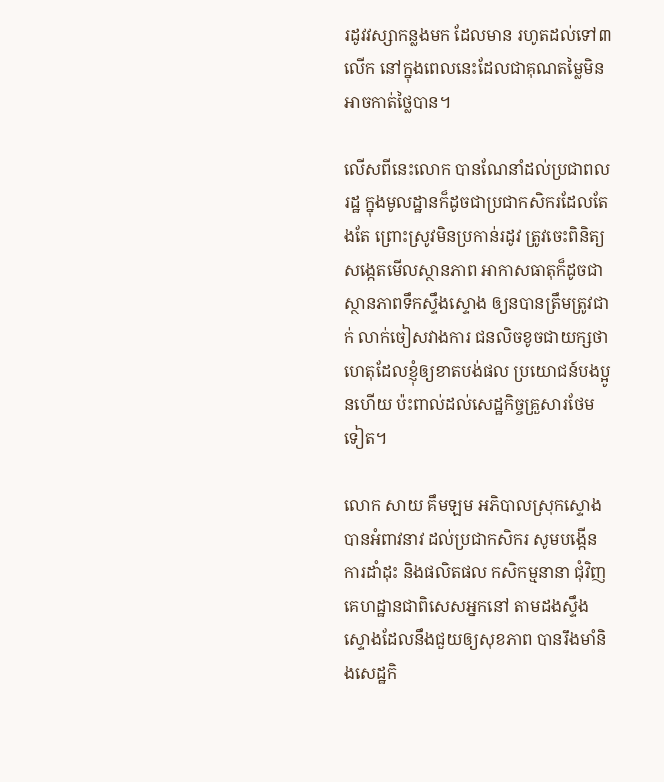រដូវវស្សាកន្លងមក ដែលមាន រហូតដល់ទៅ៣លើក នៅក្នុងពេលនេះដែលជាគុណតម្លៃមិនអាចកាត់ថ្លៃបាន។

លើសពីនេះលោក បានណែនាំដល់ប្រជាពលរដ្ឋ ក្នុងមូលដ្ឋានក៏ដូចជាប្រជាកសិករដែលតែងតែ ព្រោះស្រូវមិនប្រកាន់រដូវ ត្រូវចេះពិនិត្យសង្កេតមើលស្ថានភាព អាកាសធាតុក៏ដូចជា ស្ថានភាពទឹកស្ទឹងស្ទោង ឲ្យនបានត្រឹមត្រូវជាក់ លាក់ចៀសវាងការ ជនលិចខូចជាយក្សថា ហេតុដែលខ្ញុំឲ្យខាតបង់ផល ប្រយោជន៍បងប្អូនហើយ ប៉ះពាល់ដល់សេដ្ឋកិច្ចគ្រួសារថែមទៀត។

លោក សាយ គឹមឡម អភិបាលស្រុកស្ទោង បានអំពាវនាវ ដល់ប្រជាកសិករ សូមបង្កើនការដាំដុះ និងផលិតផល កសិកម្មនានា ជុំវិញគេហដ្ឋានជាពិសេសអ្នកនៅ តាមដងស្ទឹងស្ទោងដែលនឹងជួយឲ្យសុខភាព បានរឹងមាំនិងសេដ្ឋកិ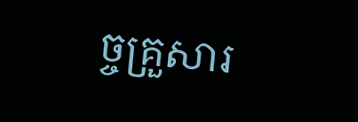ច្ចគ្រួសារ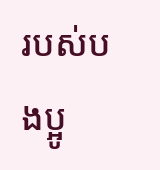របស់បងប្អូ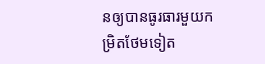នឲ្យបានធូរធារមួយកម្រិតថែមទៀត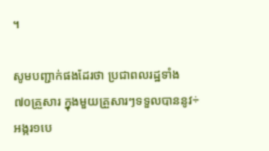។

សូមបញ្ជាក់ផងដែរថា ប្រជាពលរដ្ឋទាំង ៧០គ្រួសារ ក្នុងមួយគ្រួសារៗទទួលបាននូវ÷ អង្ករ១បេ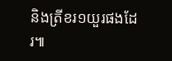និងត្រីខរ១យួរផងដែរ៕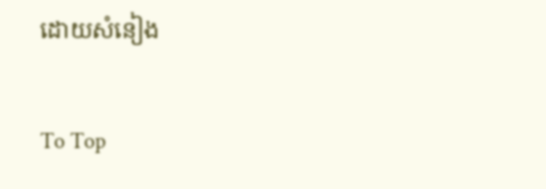ដោយសំនៀង

To Top